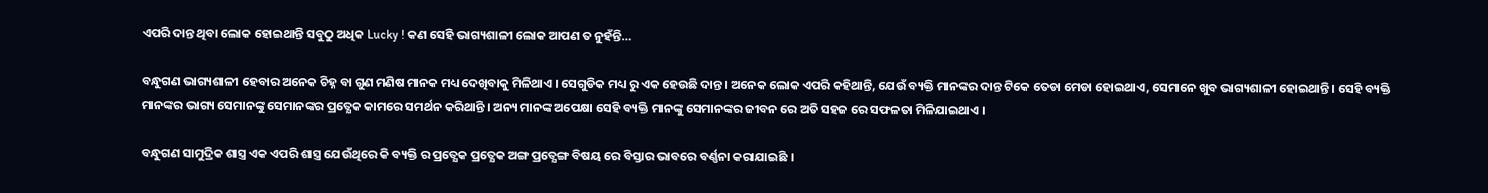ଏପରି ଦାନ୍ତ ଥିବା ଲୋକ ହୋଇଥାନ୍ତି ସବୁଠୁ ଅଧିକ Lucky ! କଣ ସେହି ଭାଗ୍ୟଶାଳୀ ଲୋକ ଆପଣ ତ ନୁହଁନ୍ତି…

ବନ୍ଧୁଗଣ ଭାଗ୍ୟଶାଳୀ ହେବାର ଅନେକ ଚିହ୍ନ ବା ଗୁଣ ମଣିଷ ମାନକ ମଧ୍ୟ ଦେଖିବାକୁ ମିଳିଥାଏ । ସେଗୁଡିକ ମଧ୍ୟ ରୁ ଏକ ହେଉଛି ଦାନ୍ତ । ଅନେକ ଲୋକ ଏପରି କହିଥାନ୍ତି, ଯେଉଁ ବ୍ୟକ୍ତି ମାନଙ୍କର ଦାନ୍ତ ଟିକେ ତେଡା ମେଡା ହୋଇଥାଏ, ସେମାନେ ଖୁବ ଭାଗ୍ୟଶାଳୀ ହୋଇଥାନ୍ତି । ସେହି ବ୍ୟକ୍ତି ମାନଙ୍କର ଭାଗ୍ୟ ସେମାନଙ୍କୁ ସେମାନଙ୍କର ପ୍ରତ୍ଯେକ କାମରେ ସମର୍ଥନ କରିଥାନ୍ତି । ଅନ୍ୟ ମାନଙ୍କ ଅପେକ୍ଷା ସେହି ବ୍ୟକ୍ତି ମାନଙ୍କୁ ସେମାନଙ୍କର ଜୀବନ ରେ ଅତି ସହଜ ରେ ସଫଳତା ମିଳିଯାଇଥାଏ ।

ବନ୍ଧୁଗଣ ସାମୁଦ୍ରିକ ଶାସ୍ତ୍ର ଏକ ଏପରି ଶାସ୍ତ୍ର ଯେଉଁଥିରେ କି ବ୍ୟକ୍ତି ର ପ୍ରତ୍ଯେକ ପ୍ରତ୍ଯେକ ଅଙ୍ଗ ପ୍ରତ୍ଯେଙ୍ଗ ବିଷୟ ରେ ବିସ୍ତାର ଭାବରେ ବର୍ଣ୍ଣନା କରାଯାଇଛି ।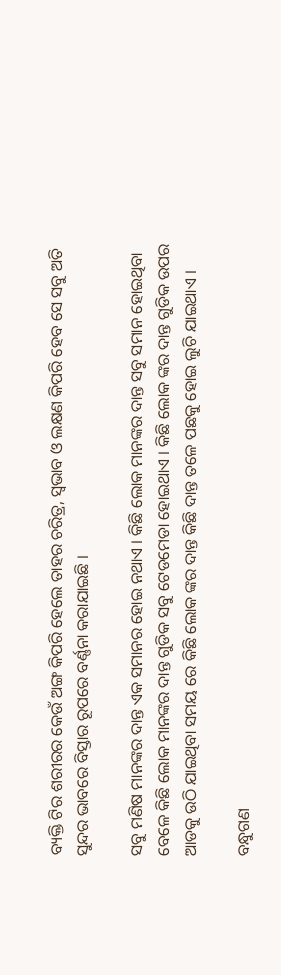ବ୍ୟକ୍ତି ଟିର ଶରୀରର କେଉଁ ଅଙ୍ଗ କିପରି ହେଲେ ତାହର ଚରିତ୍ର, ସ୍ଵଭାବ ଓ ଲକ୍ଷଣ କିପରି ହେବ ସେ ସବୁ ଅତି ସୁନ୍ଦର ଭାବରେ ବିସ୍ତାର ରୂପରେ ବର୍ଣ୍ଣନା କରାଯାଇଛି ।

ସବୁ ମଣିଷ ମାନଙ୍କର ଦାନ୍ତ ଏକ ସମାନର ହୋଇ ନଥାଏ । କିଛି ଲୋକ ମାନଙ୍କର ଦାନ୍ତ ସବୁ ସମାନ ହୋଇଥିବା ବେଳେ କିଛି ଲୋକ ମାନଙ୍କର ଦାନ୍ତ ଗୁଡିକ ସବୁ ଟେଡମେଡା ହୋଇଥାଏ । କିଛି ଲୋକ ଙ୍କର ଦାନ୍ତ ଗୁଡିକ ଉପର ଆଡକୁ ଉଠି ଯାଇଥିବା ସମୟ ରେ କିଛି ଲୋକ ଙ୍କର ଦାନ୍ତ କିଛି ଦାନ୍ତ ତଳେ ପଛକୁ ହୋଇ ଲୁଚି ଯାଇଥାଏ ।

ବନ୍ଧୁଗଣ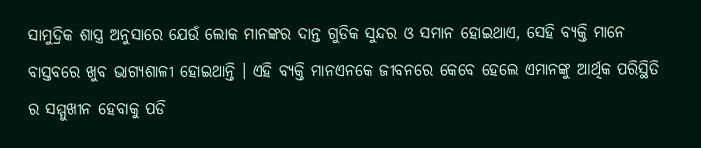ସାମୁଦ୍ରିକ ଶାସ୍ତ୍ର ଅନୁସାରେ ଯେଉଁ ଲୋକ ମାନଙ୍କର ଦାନ୍ତ ଗୁଡିକ ସୁନ୍ଦର ଓ ସମାନ ହୋଇଥାଏ, ସେହି ବ୍ୟକ୍ତି ମାନେ ବାସ୍ତବରେ ଖୁବ ଭାଗ୍ୟଶାଳୀ ହୋଇଥାନ୍ତି । ଏହି ବ୍ୟକ୍ତି ମାନଏନକେ ଜୀବନରେ କେବେ ହେଲେ ଏମାନଙ୍କୁ ଆର୍ଥିକ ପରିସ୍ଥିତି ର ସମ୍ମୁଖୀନ ହେବାକୁ ପଡି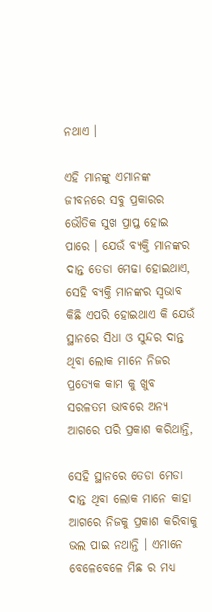ନଥାଏ ।

ଏହି ମାନଙ୍କୁ ଏମାନଙ୍କ ଜୀବନରେ ସବୁ ପ୍ରକାରର ଭୌତିକ ସୁଖ ପ୍ରାପ୍ତ ହୋଇ ପାରେ । ଯେଉଁ ବ୍ୟକ୍ତି ମାନଙ୍କର ଦାନ୍ତ ତେଡା ମେଢା ହୋଇଥାଏ, ସେହି ବ୍ୟକ୍ତି ମାନଙ୍କର ସ୍ଵଭାବ କିଛି ଏପରି ହୋଇଥାଏ କି ଯେଉଁ ସ୍ଥାନରେ ସିଧା ଓ ସୁନ୍ଦର ଦାନ୍ତ ଥିବା ଲୋକ ମାନେ ନିଜର ପ୍ରତ୍ଯେକ କାମ କୁ ଖୁବ ସରଳତମ ଭାବରେ ଅନ୍ୟ ଆଗରେ ପରି ପ୍ରକାଶ କରିଥାନ୍ତି,

ସେହି ସ୍ଥାନରେ ତେଡା ମେଡା ଦାନ୍ତ ଥିବା ଲୋକ ମାନେ କାହା ଆଗରେ ନିଜକୁ ପ୍ରକାଶ କରିବାକୁ ଭଲ ପାଇ ନଥାନ୍ତି । ଏମାନେ ବେଳେବେଳେ ମିଛ ର ମଧ୍ୟ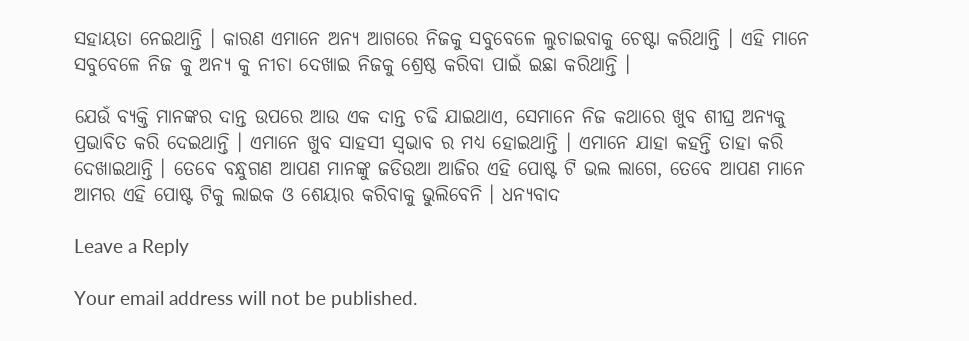ସହାୟତା ନେଇଥାନ୍ତି । କାରଣ ଏମାନେ ଅନ୍ୟ ଆଗରେ ନିଜକୁ ସବୁବେଳେ ଲୁଚାଇବାକୁ ଚେଷ୍ଟା କରିଥାନ୍ତି । ଏହି ମାନେ ସବୁବେଳେ ନିଜ କୁ ଅନ୍ୟ କୁ ନୀଚା ଦେଖାଇ ନିଜକୁ ଶ୍ରେଷ୍ଠ କରିବା ପାଇଁ ଇଛା କରିଥାନ୍ତି ।

ଯେଉଁ ବ୍ୟକ୍ତି ମାନଙ୍କର ଦାନ୍ତ ଉପରେ ଆଉ ଏକ ଦାନ୍ତ ଚଢି ଯାଇଥାଏ, ସେମାନେ ନିଜ କଥାରେ ଖୁବ ଶୀଘ୍ର ଅନ୍ୟକୁ ପ୍ରଭାବିତ କରି ଦେଇଥାନ୍ତି । ଏମାନେ ଖୁବ ସାହସୀ ସ୍ଵଭାବ ର ମଧ୍ୟ ହୋଇଥାନ୍ତି । ଏମାନେ ଯାହା କହନ୍ତି ତାହା କରି ଦେଖାଇଥାନ୍ତି । ତେବେ ବନ୍ଧୁଗଣ ଆପଣ ମାନଙ୍କୁ ଜଡିଉଆ ଆଜିର ଏହି ପୋଷ୍ଟ ଟି ଭଲ ଲାଗେ, ତେବେ ଆପଣ ମାନେ ଆମର ଏହି ପୋଷ୍ଟ ଟିକୁ ଲାଇକ ଓ ଶେୟାର କରିବାକୁ ଭୁଲିବେନି । ଧନ୍ୟବାଦ

Leave a Reply

Your email address will not be published.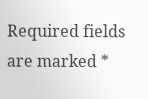Required fields are marked *